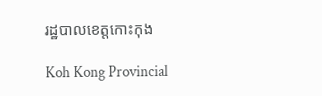រដ្ឋបាលខេត្តកោះកុង

Koh Kong Provincial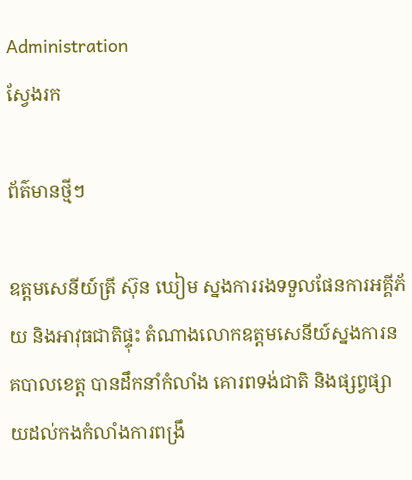Administration
ស្វែងរក

ព័ត៌មានថ្មីៗ

ឧត្តមសេនីយ៍ត្រី ស៊ុន ឃៀម ស្នងការរងទទួលផែនការអគ្គីភ័យ និងអាវុធជាតិផ្ទុះ តំណាងលោកឧត្តមសេនីយ៍ស្នងការនគបាលខេត្ត បានដឹកនាំកំលាំង គោរពទង់ជាតិ និងផ្សព្វផ្សាយដល់កងកំលាំងការពង្រឹ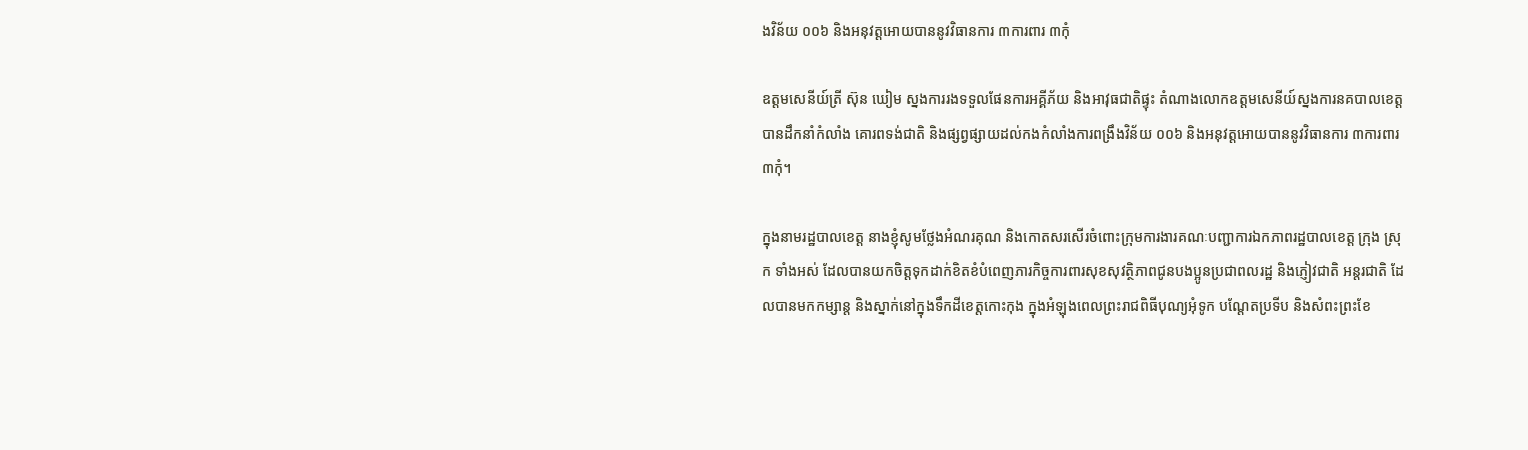ងវិន័យ ០០៦ និងអនុវត្តអោយបាននូវវិធានការ ៣ការពារ ៣កុំ

ឧត្តមសេនីយ៍ត្រី ស៊ុន ឃៀម ស្នងការរងទទួលផែនការអគ្គីភ័យ និងអាវុធជាតិផ្ទុះ តំណាងលោកឧត្តមសេនីយ៍ស្នងការនគបាលខេត្ត បានដឹកនាំកំលាំង គោរពទង់ជាតិ និងផ្សព្វផ្សាយដល់កងកំលាំងការពង្រឹងវិន័យ ០០៦ និងអនុវត្តអោយបាននូវវិធានការ ៣ការពារ ៣កុំ។

ក្នុងនាមរដ្ឋបាលខេត្ត នាងខ្ញុំសូមថ្លែងអំណរគុណ និងកោតសរសើរចំពោះក្រុមការងារគណៈបញ្ជាការឯកភាពរដ្ឋបាលខេត្ត ក្រុង ស្រុក ទាំងអស់ ដែលបានយកចិត្តទុកដាក់ខិតខំបំពេញភារកិច្ចការពារសុខសុវត្ថិភាពជូនបងប្អូនប្រជាពលរដ្ឋ និងភ្ញៀវជាតិ អន្តរជាតិ ដែលបានមកកម្សាន្ត និងស្នាក់នៅក្នុងទឹកដីខេត្តកោះកុង ក្នុងអំឡុងពេលព្រះរាជពិធីបុណ្យអុំទូក បណ្តែតប្រទីប និងសំពះព្រះខែ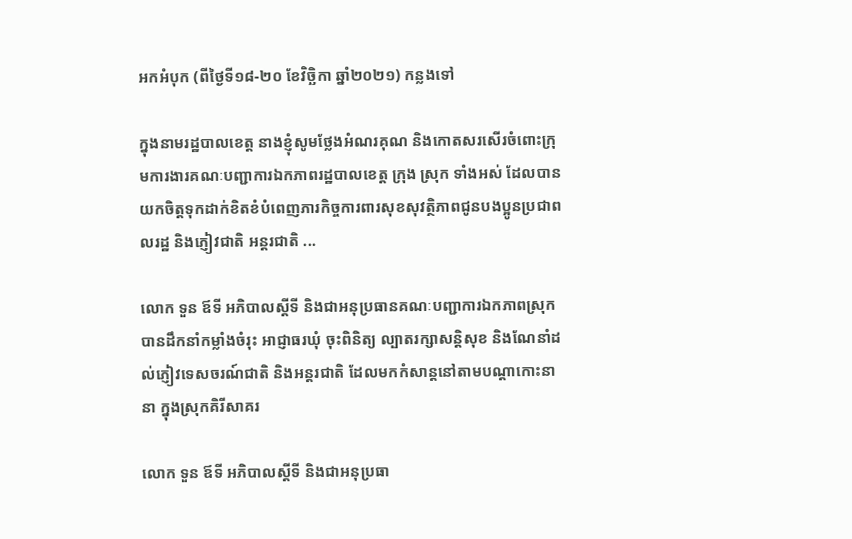អកអំបុក (ពីថ្ងៃទី១៨-២០ ខែវិច្ឆិកា ឆ្នាំ២០២១) កន្លងទៅ

ក្នុងនាមរដ្ឋបាលខេត្ត នាងខ្ញុំសូមថ្លែងអំណរគុណ និងកោតសរសើរចំពោះក្រុមការងារគណៈបញ្ជាការឯកភាពរដ្ឋបាលខេត្ត ក្រុង ស្រុក ទាំងអស់ ដែលបានយកចិត្តទុកដាក់ខិតខំបំពេញភារកិច្ចការពារសុខសុវត្ថិភាពជូនបងប្អូនប្រជាពលរដ្ឋ និងភ្ញៀវជាតិ អន្តរជាតិ ...

លោក ទួន ឪទី អភិបាលស្តីទី និងជាអនុប្រធានគណៈបញ្ជាការឯកភាពស្រុក បានដឹកនាំកម្លាំងចំរុះ អាជ្ញាធរឃុំ ចុះពិនិត្យ ល្បាតរក្សាសន្តិសុខ និងណែនាំដល់ភ្ញៀវទេសចរណ៍ជាតិ និងអន្តរជាតិ ដែលមកកំសាន្តនៅតាមបណ្តាកោះនានា ក្នុងស្រុកគិរីសាគរ

លោក ទួន ឪទី អភិបាលស្តីទី និងជាអនុប្រធា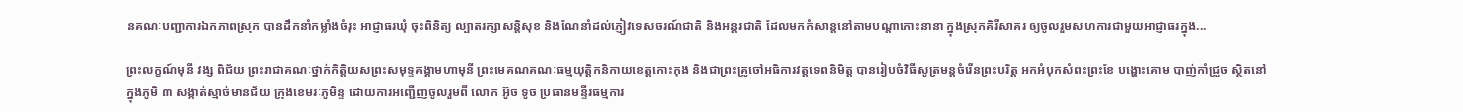នគណៈបញ្ជាការឯកភាពស្រុក បានដឹកនាំកម្លាំងចំរុះ អាជ្ញាធរឃុំ ចុះពិនិត្យ ល្បាតរក្សាសន្តិសុខ និងណែនាំដល់ភ្ញៀវទេសចរណ៍ជាតិ និងអន្តរជាតិ ដែលមកកំសាន្តនៅតាមបណ្តាកោះនានា ក្នុងស្រុកគិរីសាគរ ឲ្យចូលរួមសហការជាមួយអាជ្ញាធរក្នុង...

ព្រះលក្ខណ៍មុនី វង្ស ពិជ័យ ព្រះរាជាគណៈថ្នាក់កិត្តិយសព្រះសមុទ្ទគង្គាមហាមុនី ព្រះមេគណគណៈធម្មយុត្តិកនិកាយខេត្តកោះកុង និងជាព្រះគ្រូចៅអធិការវត្តទេពនិមិត្ត បានរៀបចំវិធីសូត្រមន្តចំរើនព្រះបរិត្ត អកអំបុកសំពះព្រះខែ បង្ហោះគោម បាញ់កាំជ្រួច ស្ថិតនៅក្នុងភូមិ ៣ សង្កាត់ស្មាច់មានជ័យ ក្រុងខេមរៈភូមិន្ទ ដោយការអញ្ជើញចូលរួមពី លោក អ៊ូច ទូច ប្រធានមន្ទីរធម្មការ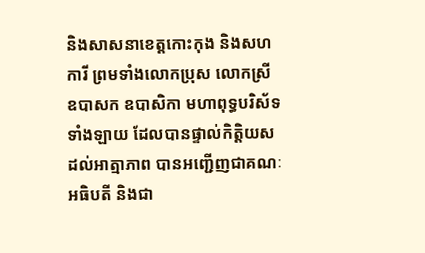និងសាសនាខេត្តកោះកុង និងសហការី ព្រមទាំងលោកប្រុស លោកស្រី ឧបាសក ឧបាសិកា មហាពុទ្ធបរិស័ទទាំងឡាយ ដែលបានផ្ទាល់កិត្តិយសដល់អាត្មាភាព បានអញ្ជើញជាគណៈអធិបតី និងជា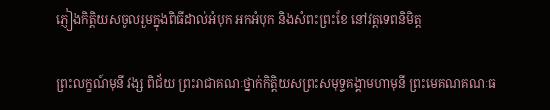ភ្ញៀងកិត្តិយសចូលរួមក្នុងពិធីដាល់អំបុក អកអំបុក និងសំពះព្រះខែ នៅវត្តទេពនិមិត្ត

ព្រះលក្ខណ៍មុនី វង្ស ពិជ័យ ព្រះរាជាគណៈថ្នាក់កិត្តិយសព្រះសមុទ្ទគង្គាមហាមុនី ព្រះមេគណគណៈធ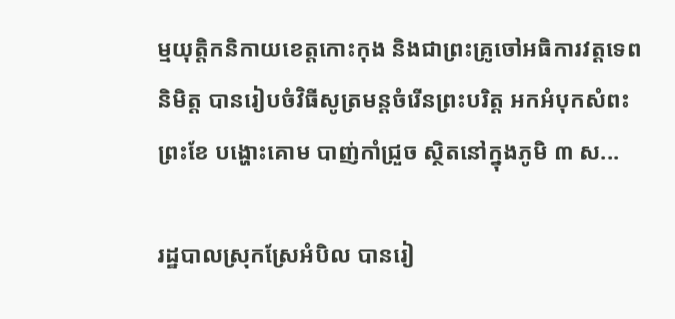ម្មយុត្តិកនិកាយខេត្តកោះកុង និងជាព្រះគ្រូចៅអធិការវត្តទេពនិមិត្ត បានរៀបចំវិធីសូត្រមន្តចំរើនព្រះបរិត្ត អកអំបុកសំពះព្រះខែ បង្ហោះគោម បាញ់កាំជ្រួច ស្ថិតនៅក្នុងភូមិ ៣ ស...

រដ្ឋបាលស្រុកស្រែអំបិល បានរៀ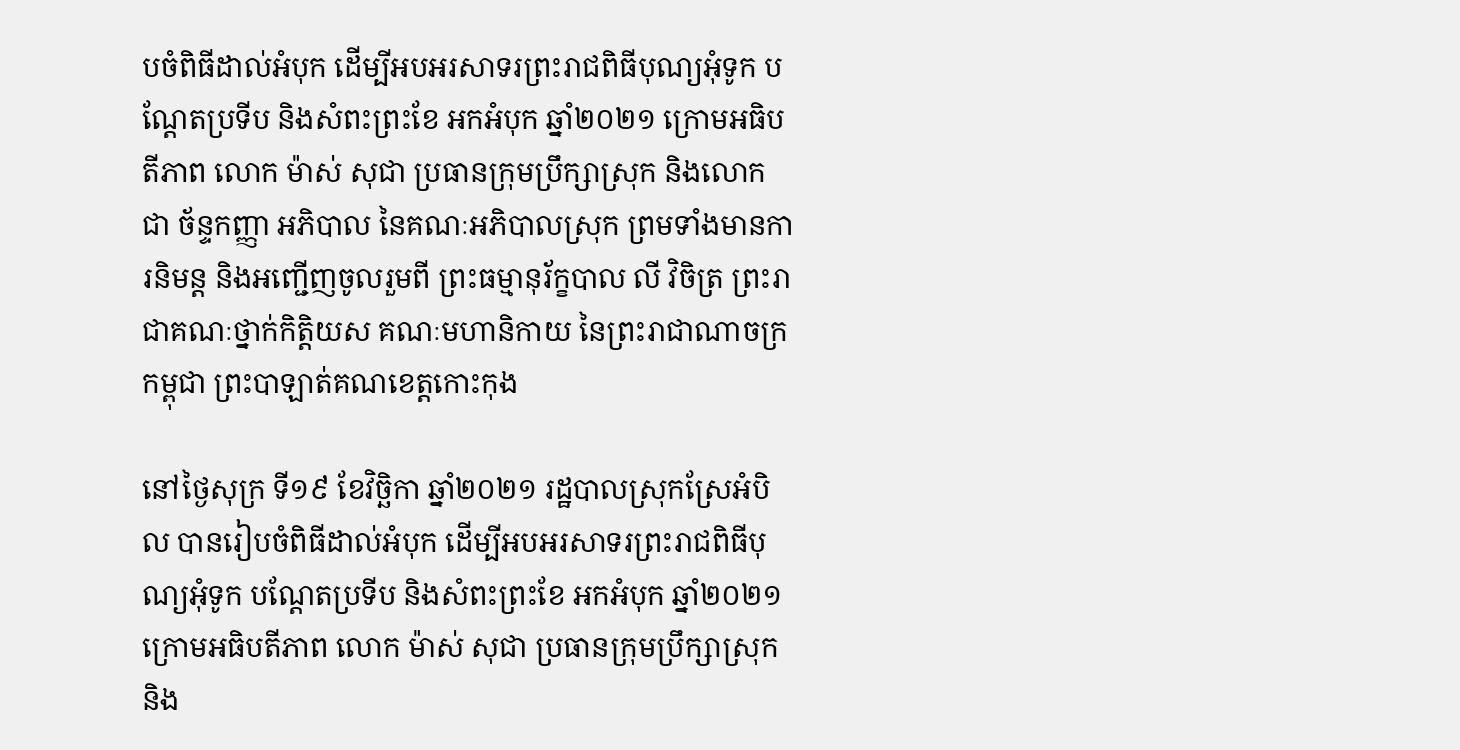បចំពិធីដាល់អំបុក ដើម្បីអបអរសាទរព្រះរាជពិធីបុណ្យអុំទូក បណ្តែតប្រទីប និងសំពះព្រះខែ អកអំបុក ឆ្នាំ២០២១ ក្រោមអធិបតីភាព លោក ម៉ាស់ សុជា ប្រធានក្រុមប្រឹក្សាស្រុក និងលោក ជា ច័ន្ទកញ្ញា អភិបាល នៃគណៈអភិបាលស្រុក ព្រមទាំងមានការនិមន្ត និងអញ្ជើញចូលរួមពី ព្រះធម្មានុរ័ក្ខបាល លី វិចិត្រ ព្រះរាជាគណៈថ្នាក់កិត្តិយស គណៈមហានិកាយ នៃព្រះរាជាណាចក្រកម្ពុជា ព្រះបាឡាត់គណខេត្តកោះកុង

នៅថ្ងៃសុក្រ ទី១៩ ខែវិច្ឆិកា ឆ្នាំ២០២១ រដ្ឋបាលស្រុកស្រែអំបិល បានរៀបចំពិធីដាល់អំបុក ដើម្បីអបអរសាទរព្រះរាជពិធីបុណ្យអុំទូក បណ្តែតប្រទីប និងសំពះព្រះខែ អកអំបុក ឆ្នាំ២០២១ ក្រោមអធិបតីភាព លោក ម៉ាស់ សុជា ប្រធានក្រុមប្រឹក្សាស្រុក និង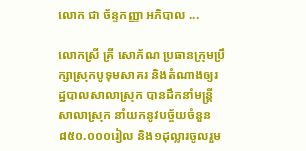លោក ជា ច័ន្ទកញ្ញា អភិបាល ...

លោកស្រី គ្រី សោភ័ណ ប្រធានក្រុមប្រឹក្សាស្រុកបូទុមសាគរ និងតំណាងឲ្យរដ្ឋបាលសាលាស្រុក បានដឹកនាំមន្ត្រីសាលាស្រុក នាំយកនូវបច្ច័យចំនួន ៨៥០.០០០រៀល និង១ដុល្លារចូលរួម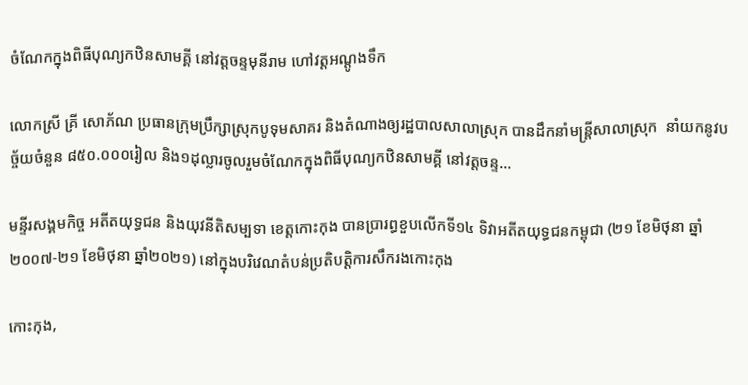ចំណែកក្នុងពិធីបុណ្យកឋិនសាមគ្គី នៅវត្តចន្ទមុនីរាម ហៅវត្តអណ្តូងទឹក

លោកស្រី គ្រី សោភ័ណ ប្រធានក្រុមប្រឹក្សាស្រុកបូទុមសាគរ និងតំណាងឲ្យរដ្ឋបាលសាលាស្រុក បានដឹកនាំមន្ត្រីសាលាស្រុក  នាំយកនូវបច្ច័យចំនួន ៨៥០.០០០រៀល និង១ដុល្លារចូលរួមចំណែកក្នុងពិធីបុណ្យកឋិនសាមគ្គី នៅវត្តចន្ទ...

មន្ទីរសង្គមកិច្ច អតីតយុទ្ធជន និងយុវនីតិសម្បទា ខេត្តកោះកុង បានប្រារព្ធខួបលើកទី១៤ ទិវាអតីតយុទ្ធជនកម្ពុជា (២១ ខែមិថុនា ឆ្នាំ២០០៧-២១ ខែមិថុនា ឆ្នាំ២០២១) នៅក្នុងបរិវេណតំបន់ប្រតិបត្តិការសឹករងកោះកុង

កោះកុង,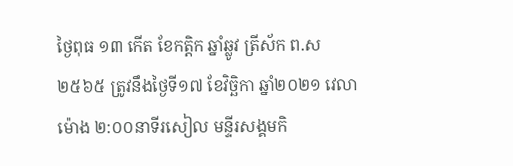ថ្ងៃពុធ ១៣ កើត ខែកត្ដិក ឆ្នាំឆ្លូវ ត្រីស័ក ព.ស ២៥៦៥ ត្រូវនឹងថ្ងៃទី១៧ ខែវិច្ឆិកា ឆ្នាំ២០២១ វេលាម៉ោង ២:០០នាទីរសៀល មន្ទីរសង្គមកិ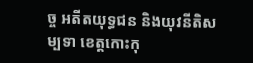ច្ច អតីតយុទ្ធជន និងយុវនីតិសម្បទា ខេត្តកោះកុ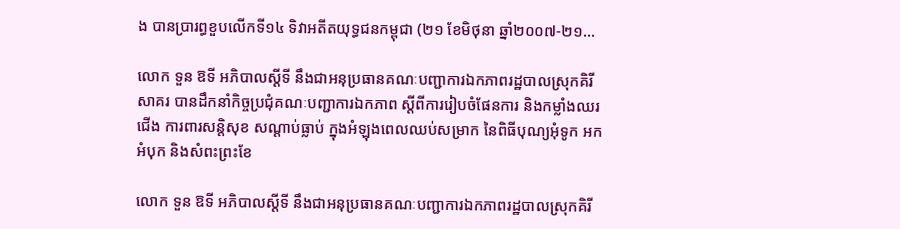ង បានប្រារព្ធខួបលើកទី១៤ ទិវាអតីតយុទ្ធជនកម្ពុជា (២១ ខែមិថុនា ឆ្នាំ២០០៧-២១...

លោក ទួន ឱទី អភិបាលស្ដីទី នឹងជាអនុប្រធានគណៈបញ្ជាការឯកភាពរដ្ឋបាលស្រុកគិរីសាគរ បានដឹកនាំកិច្ចប្រជុំគណៈបញ្ជាការឯកភាព ស្តីពីការរៀបចំផែនការ និងកម្លាំងឈរជើង ការពារសន្តិសុខ សណ្តាប់ធ្លាប់ ក្នុងអំឡុងពេលឈប់សម្រាក នៃពិធីបុណ្យអុំទូក អកអំបុក និងសំពះព្រះខែ

លោក ទួន ឱទី អភិបាលស្ដីទី នឹងជាអនុប្រធានគណៈបញ្ជាការឯកភាពរដ្ឋបាលស្រុកគិរី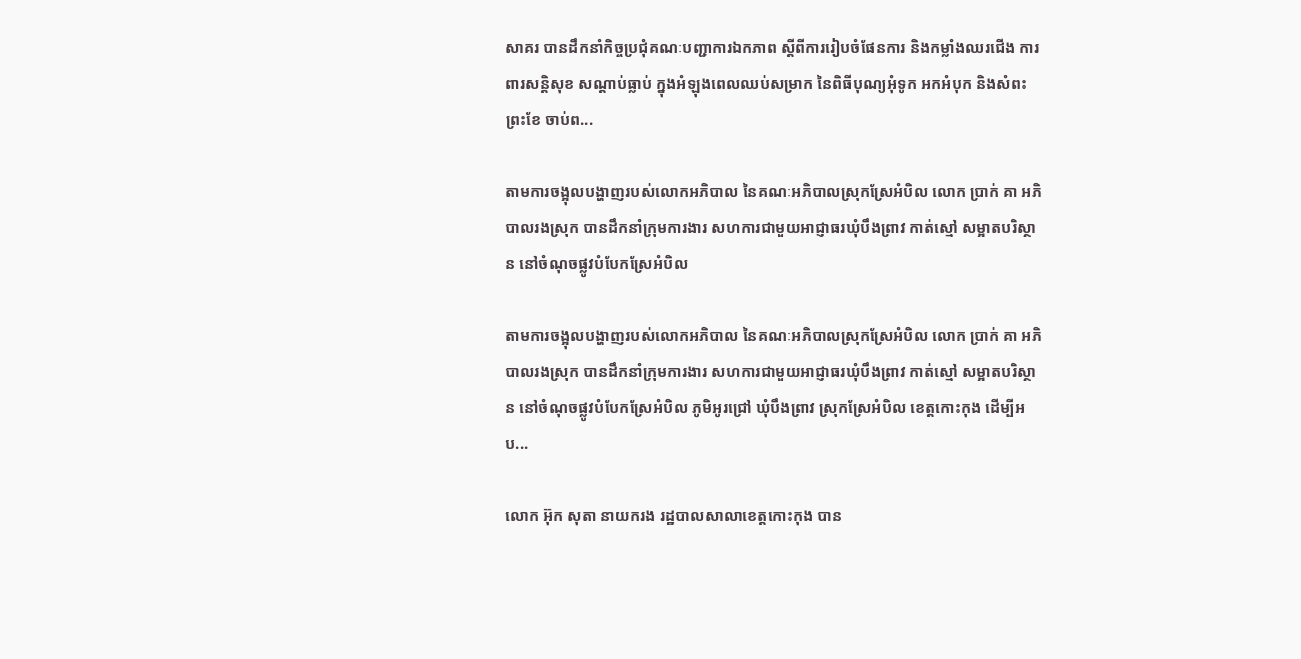សាគរ បានដឹកនាំកិច្ចប្រជុំគណៈបញ្ជាការឯកភាព ស្តីពីការរៀបចំផែនការ និងកម្លាំងឈរជើង ការពារសន្តិសុខ សណ្តាប់ធ្លាប់ ក្នុងអំឡុងពេលឈប់សម្រាក នៃពិធីបុណ្យអុំទូក អកអំបុក និងសំពះព្រះខែ ចាប់ព...

តាមការចង្អុលបង្ហាញរបស់លោកអភិបាល នៃគណៈអភិបាលស្រុកស្រែអំបិល លោក ប្រាក់ គា អភិបាលរងស្រុក បានដឹកនាំក្រុមការងារ សហការជាមួយអាជ្ញាធរឃុំបឹងព្រាវ កាត់ស្មៅ សម្អាតបរិស្ថាន នៅចំណុចផ្លូវបំបែកស្រែអំបិល

តាមការចង្អុលបង្ហាញរបស់លោកអភិបាល នៃគណៈអភិបាលស្រុកស្រែអំបិល លោក ប្រាក់ គា អភិបាលរងស្រុក បានដឹកនាំក្រុមការងារ សហការជាមួយអាជ្ញាធរឃុំបឹងព្រាវ កាត់ស្មៅ សម្អាតបរិស្ថាន នៅចំណុចផ្លូវបំបែកស្រែអំបិល ភូមិអូរជ្រៅ ឃុំបឹងព្រាវ ស្រុកស្រែអំបិល ខេត្តកោះកុង ដើម្បីអប...

លោក អ៊ុក សុតា នាយករង រដ្ឋបាលសាលាខេត្តកោះកុង បាន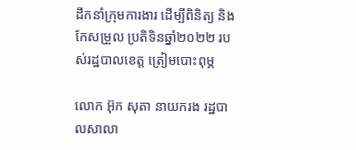ដឹកនាំក្រុមការងារ ដើម្បីពិនិត្យ និងកែសម្រួល ប្រតិទិនឆ្នាំ២០២២ របស់រដ្ឋបាលខេត្ត ត្រៀមបោះពុម្ភ

លោក អ៊ុក សុតា នាយករង រដ្ឋបាលសាលា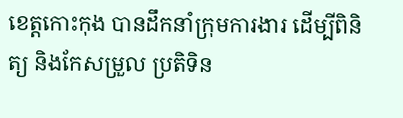ខេត្តកោះកុង បានដឹកនាំក្រុមការងារ ដើម្បីពិនិត្យ និងកែសម្រួល ប្រតិទិន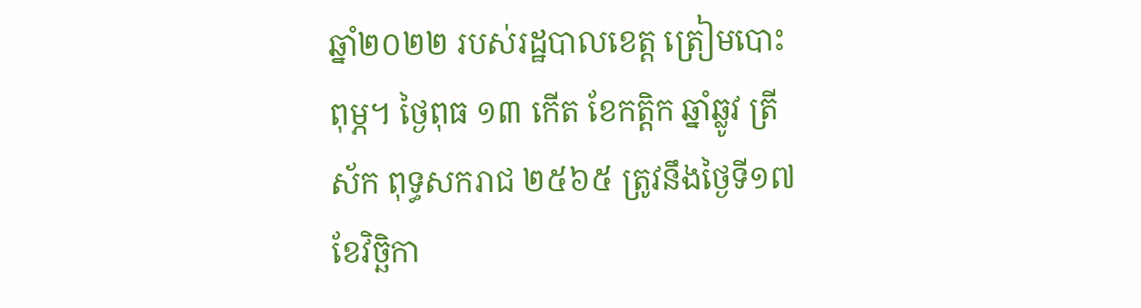ឆ្នាំ២០២២ របស់រដ្ឋបាលខេត្ត ត្រៀមបោះពុម្ភ។ ថ្ងៃពុធ ១៣ កើត ខែកត្តិក ឆ្នាំឆ្លូវ ត្រីស័ក ពុទ្ធសករាជ ២៥៦៥ ត្រូវនឹងថ្ងៃទី១៧ ខែវិច្ឆិកា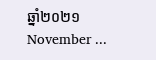ឆ្នាំ២០២១ November ...